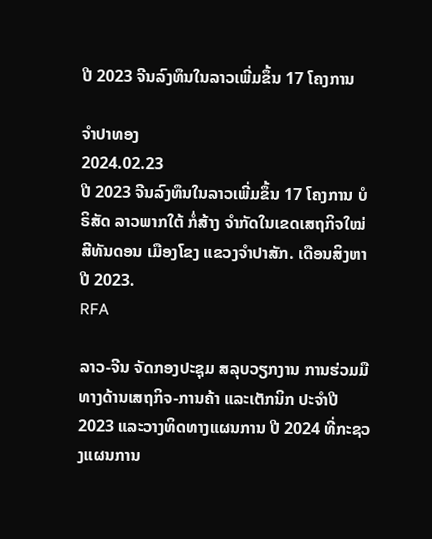ປີ 2023 ຈີນລົງທຶນໃນລາວເພີ່ມຂຶ້ນ 17 ໂຄງການ

ຈຳປາທອງ
2024.02.23
ປີ 2023 ຈີນລົງທຶນໃນລາວເພີ່ມຂຶ້ນ 17 ໂຄງການ ບໍຣິສັດ ລາວພາກໃຕ້ ກໍ່ສ້າງ ຈຳກັດໃນເຂດເສຖກິຈໃໝ່ ສີທັນດອນ ເມືອງໂຂງ ແຂວງຈຳປາສັກ. ເດືອນສິງຫາ ປີ 2023.
RFA

ລາວ-ຈີນ ຈັດກອງປະຊຸມ ສລຸບວຽກງານ ການຮ່ວມມືທາງດ້ານເສຖກິຈ-ການຄ້າ ແລະເຕັກນິກ ປະຈໍາປີ 2023 ແລະວາງທິດທາງແຜນການ ປີ 2024 ທີ່ກະຊວງແຜນການ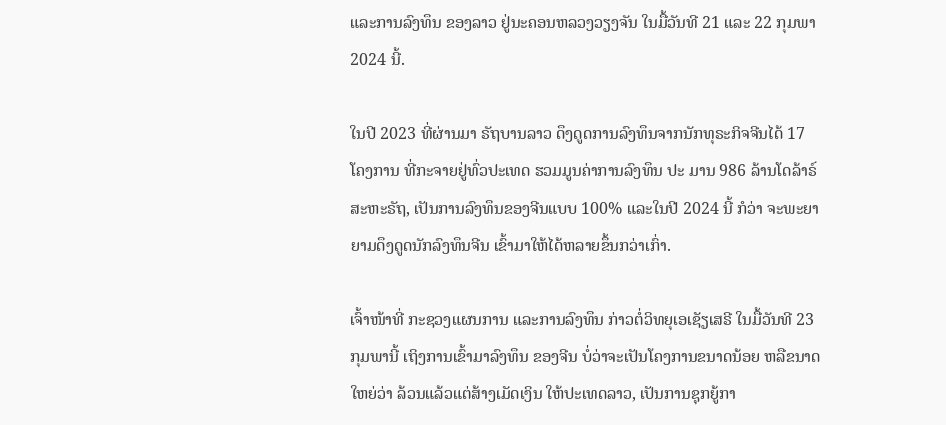ແລະການລົງທຶນ ຂອງລາວ ຢູ່ນະຄອນຫລວງວຽງຈັນ ໃນມື້ວັນທີ 21 ແລະ 22 ກຸມພາ 2024 ນີ້.

ໃນປີ 2023 ທີ່ຜ່ານມາ ຣັຖບານລາວ ດຶງດູດການລົງທຶນຈາກນັກທຸຣະກິຈຈີນໄດ້ 17 ໂຄງການ ທີ່ກະຈາຍຢູ່ທົ່ວປະເທດ ຮວມມູນຄ່າການລົງທຶນ ປະ ມານ 986 ລ້ານໂດລ້າຣ໌ສະຫະຣັຖ, ເປັນການລົງທຶນຂອງຈີນແບບ 100% ແລະໃນປີ 2024 ນີ້ ກໍວ່າ ຈະພະຍາຍາມດຶງດູດນັກລົງທຶນຈີນ ເຂົ້າມາໃຫ້ໄດ້ຫລາຍຂຶ້ນກວ່າເກົ່າ.

ເຈົ້າໜ້າທີ່ ກະຊວງແຜນການ ແລະການລົງທຶນ ກ່າວຕໍ່ວິທຍຸເອເຊັຽເສຣີ ໃນມື້ວັນທີ 23 ກຸມພານີ້ ເຖິງການເຂົ້າມາລົງທຶນ ຂອງຈີນ ບໍ່ວ່າຈະເປັນໂຄງການຂນາດນ້ອຍ ຫລືຂນາດໃຫຍ່ວ່າ ລ້ວນແລ້ວແຕ່ສ້າງເມັດເງິນ ໃຫ້ປະເທດລາວ, ເປັນການຊຸກຍູ້ກາ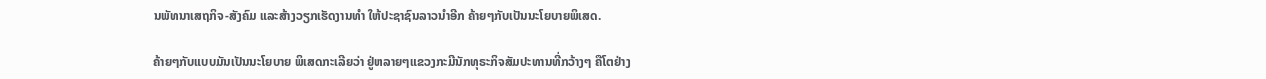ນພັທນາເສຖກິຈ-ສັງຄົມ ແລະສ້າງວຽກເຮັດງານທໍາ ໃຫ້ປະຊາຊົນລາວນໍາອີກ ຄ້າຍໆກັບເປັນນະໂຍບາຍພິເສດ.

ຄ້າຍໆກັບແບບມັນເປັນນະໂຍບາຍ ພິເສດກະເລີຍວ່າ ຢູ່ຫລາຍໆແຂວງກະມີນັກທຸຣະກິຈສັມປະທານທີ່ກວ້າງໆ ຄືໂຕຢ່າງ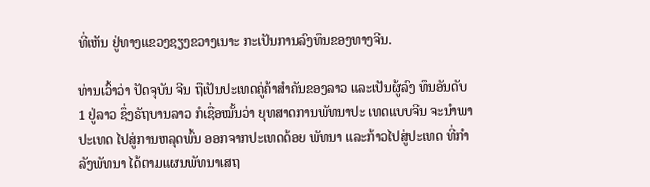ທີ່ເຫັນ ຢູ່ທາງແຂວງຊຽງຂວາງເນາະ ກະເປັນການລົງທຶນຂອງທາງຈີນ.

ທ່ານເວົ້າວ່າ ປັດຈຸບັນ ຈີນ ຖືເປັນປະເທດຄູ່ຄ້າສໍາຄັນຂອງລາວ ແລະເປັນຜູ້ລົງ ທຶນອັນດັບ 1 ຢູ່ລາວ ຊຶ່ງຣັຖບານລາວ ກໍເຊື່ອໝັ້ນວ່າ ຍຸທສາດການພັທນາປະ ເທດແບບຈີນ ຈະນໍາພາປະເທດ ໄປສູ່ການຫລຸດພົ້ນ ອອກຈາກປະເທດດ້ອຍ ພັທນາ ແລະກ້າວໄປສູ່ປະເທດ ທີ່ກໍາລັງພັທນາ ໄດ້ຕາມແຜນພັທນາເສຖ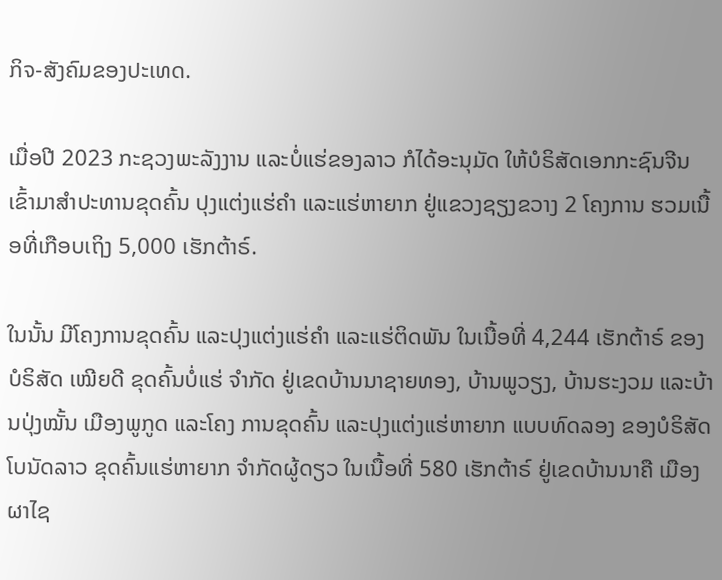ກິຈ-ສັງຄົມຂອງປະເທດ.

ເມື່ອປີ 2023 ກະຊວງພະລັງງານ ແລະບໍ່ແຮ່ຂອງລາວ ກໍໄດ້ອະນຸມັດ ໃຫ້ບໍຣິສັດເອກກະຊົນຈີນ ເຂົ້າມາສໍາປະທານຂຸດຄົ້ນ ປຸງແຕ່ງແຮ່ຄໍາ ແລະແຮ່ຫາຍາກ ຢູ່ແຂວງຊຽງຂວາງ 2 ໂຄງການ ຮວມເນື້ອທີ່ເກືອບເຖິງ 5,000 ເຮັກຕ້າຣ໌.

ໃນນັ້ນ ມີໂຄງການຂຸດຄົ້ນ ແລະປຸງແຕ່ງແຮ່ຄໍາ ແລະແຮ່ຕິດພັນ ໃນເນື້ອທີ່ 4,244 ເຮັກຕ້າຣ໌ ຂອງບໍຣິສັດ ເໝີຍດີ ຂຸດຄົ້ນບໍ່ແຮ່ ຈໍາກັດ ຢູ່ເຂດບ້ານນາຊາຍທອງ, ບ້ານພູວຽງ, ບ້ານຮະງວມ ແລະບ້ານປຸ່ງໝັ້ນ ເມືອງພູກູດ ແລະໂຄງ ການຂຸດຄົ້ນ ແລະປຸງແຕ່ງແຮ່ຫາຍາກ ແບບທົດລອງ ຂອງບໍຣິສັດ ໂບນັດລາວ ຂຸດຄົ້ນແຮ່ຫາຍາກ ຈໍາກັດຜູ້ດຽວ ໃນເນື້ອທີ່ 580 ເຮັກຕ້າຣ໌ ຢູ່ເຂດບ້ານນາຄື ເມືອງຜາໄຊ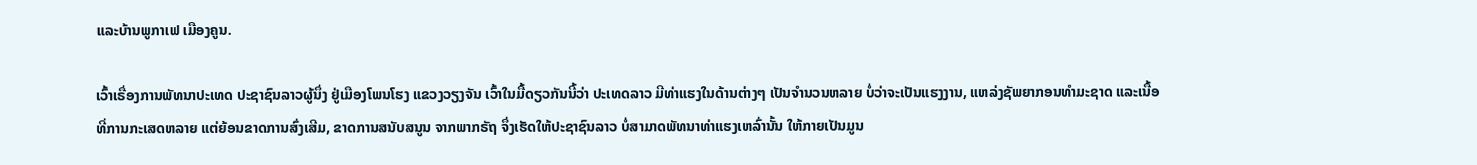ແລະບ້ານພູກາເຟ ເມືອງຄູນ.

ເວົ້າເຣື່ອງການພັທນາປະເທດ ປະຊາຊົນລາວຜູ້ນຶ່ງ ຢູ່ເມືອງໂພນໂຮງ ແຂວງວຽງຈັນ ເວົ້າໃນມື້ດຽວກັນນີ້ວ່າ ປະເທດລາວ ມີທ່າແຮງໃນດ້ານຕ່າງໆ ເປັນຈໍານວນຫລາຍ ບໍ່ວ່າຈະເປັນແຮງງານ, ແຫລ່ງຊັພຍາກອນທໍາມະຊາດ ແລະເນື້ອ ທີ່ການກະເສດຫລາຍ ແຕ່ຍ້ອນຂາດການສົ່ງເສີມ, ຂາດການສນັບສນູນ ຈາກພາກຣັຖ ຈຶ່ງເຮັດໃຫ້ປະຊາຊົນລາວ ບໍ່ສາມາດພັທນາທ່າແຮງເຫລົ່ານັ້ນ ໃຫ້ກາຍເປັນມູນ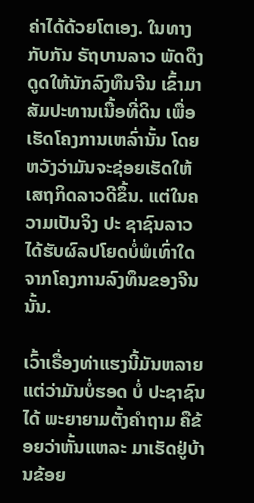ຄ່າໄດ້ດ້ວຍໂຕເອງ. ໃນທາງກັບກັນ ຣັຖບານລາວ ພັດດຶງດູດໃຫ້ນັກລົງທຶນຈີນ ເຂົ້າມາສັມປະທານເນື້ອທີ່ດິນ ເພື່ອເຮັດໂຄງການເຫລົ່ານັ້ນ ໂດຍຫວັງວ່າມັນຈະຊ່ອຍເຮັດໃຫ້ ເສຖກິດລາວດີຂຶ້ນ. ແຕ່ໃນຄວາມເປັນຈິງ ປະ ຊາຊົນລາວ ໄດ້ຮັບຜົລປໂຍດບໍ່ພໍເທົ່າໃດ ຈາກໂຄງການລົງທຶນຂອງຈີນນັ້ນ.

ເວົ້າເຣື່ອງທ່າແຮງນີ້ມັນຫລາຍ ແຕ່ວ່າມັນບໍ່ຮອດ ບໍ່ ປະຊາຊົນໄດ້ ພະຍາຍາມຕັ້ງຄໍາຖາມ ຄືຂ້ອຍວ່າຫັ້ນແຫລະ ມາເຮັດຢູ່ບ້ານຂ້ອຍ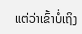ແຕ່ວ່າເຂົ້າບໍ່ເຖິງ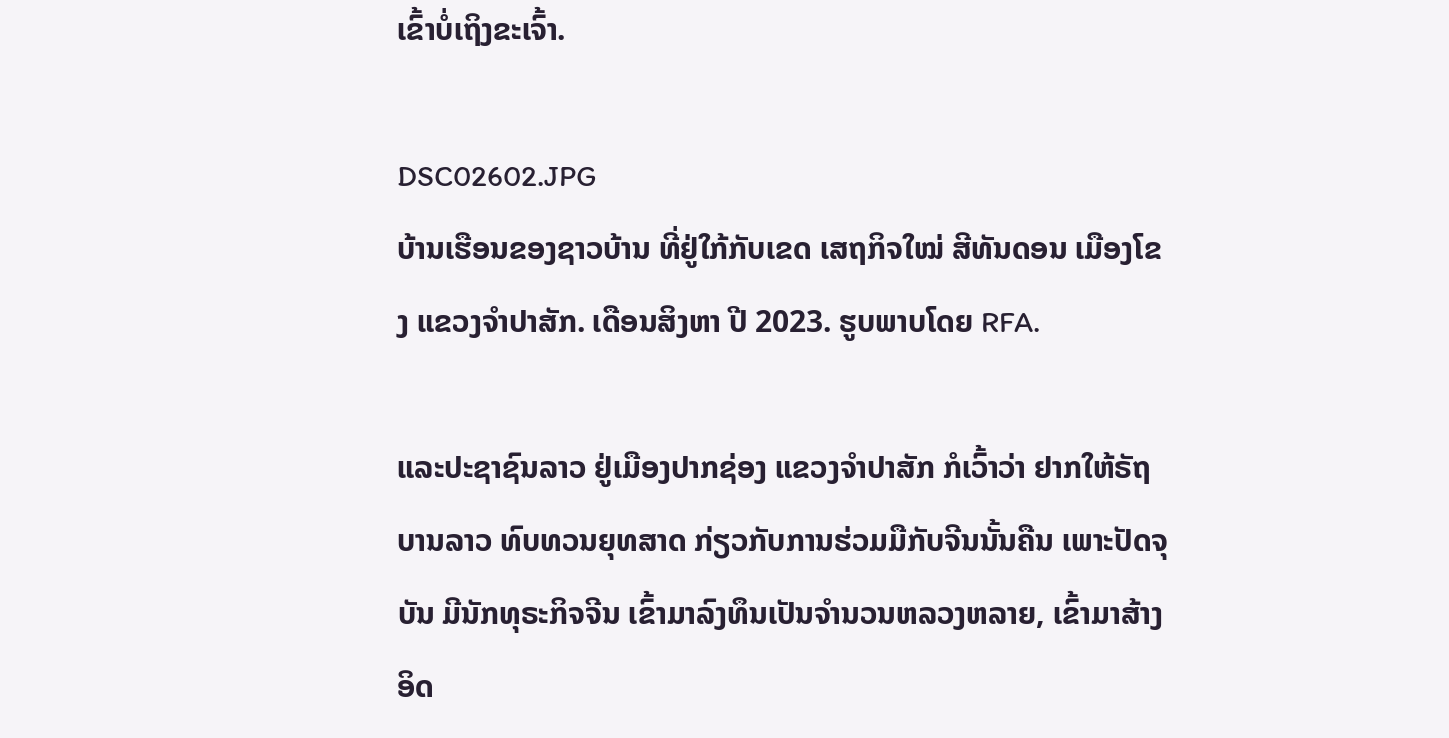ເຂົ້າບໍ່ເຖິງຂະເຈົ້າ.

DSC02602.JPG
ບ້ານເຮືອນຂອງຊາວບ້ານ ທີ່ຢູ່ໃກ້ກັບເຂດ ເສຖກິຈໃໝ່ ສີທັນດອນ ເມືອງໂຂງ ແຂວງຈຳປາສັກ. ເດືອນສິງຫາ ປີ 2023. ຮູບພາບໂດຍ RFA.

ແລະປະຊາຊົນລາວ ຢູ່ເມືອງປາກຊ່ອງ ແຂວງຈໍາປາສັກ ກໍເວົ້າວ່າ ຢາກໃຫ້ຣັຖບານລາວ ທົບທວນຍຸທສາດ ກ່ຽວກັບການຮ່ວມມືກັບຈີນນັ້ນຄືນ ເພາະປັດຈຸບັນ ມີນັກທຸຣະກິຈຈີນ ເຂົ້າມາລົງທຶນເປັນຈໍານວນຫລວງຫລາຍ, ເຂົ້າມາສ້າງອິດ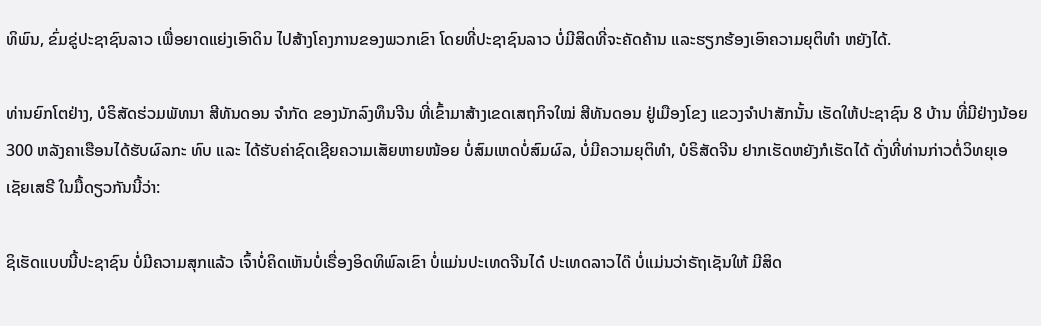ທິພົນ, ຂົ່ມຂູ່ປະຊາຊົນລາວ ເພື່ອຍາດແຍ່ງເອົາດິນ ໄປສ້າງໂຄງການຂອງພວກເຂົາ ໂດຍທີ່ປະຊາຊົນລາວ ບໍ່ມີສິດທີ່ຈະຄັດຄ້ານ ແລະຮຽກຮ້ອງເອົາຄວາມຍຸຕິທໍາ ຫຍັງໄດ້.

ທ່ານຍົກໂຕຢ່າງ, ບໍຣິສັດຮ່ວມພັທນາ ສີທັນດອນ ຈໍາກັດ ຂອງນັກລົງທຶນຈີນ ທີ່ເຂົ້າມາສ້າງເຂດເສຖກິຈໃໝ່ ສີທັນດອນ ຢູ່ເມືອງໂຂງ ແຂວງຈໍາປາສັກນັ້ນ ເຮັດໃຫ້ປະຊາຊົນ 8 ບ້ານ ທີ່ມີຢ່າງນ້ອຍ 300 ຫລັງຄາເຮືອນໄດ້ຮັບຜົລກະ ທົບ ແລະ ໄດ້ຮັບຄ່າຊົດເຊີຍຄວາມເສັຍຫາຍໜ້ອຍ ບໍ່ສົມເຫດບໍ່ສົມຜົລ, ບໍ່ມີຄວາມຍຸຕິທໍາ, ບໍຣິສັດຈີນ ຢາກເຮັດຫຍັງກໍເຮັດໄດ້ ດັ່ງທີ່ທ່ານກ່າວຕໍ່ວິທຍຸເອເຊັຍເສຣີ ໃນມື້ດຽວກັນນີ້ວ່າ:

ຊິເຮັດແບບນີ້ປະຊາຊົນ ບໍ່ມີຄວາມສຸກແລ້ວ ເຈົ້າບໍ່ຄິດເຫັນບໍ່ເຣື່ອງອິດທິພົລເຂົາ ບໍ່ແມ່ນປະເທດຈີນໄດ໋ ປະເທດລາວໄດ໊ ບໍ່ແມ່ນວ່າຣັຖເຊັນໃຫ້ ມີສິດ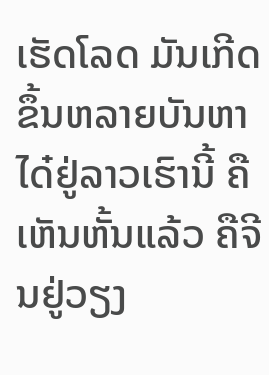ເຮັດໂລດ ມັນເກີດຂຶ້ນຫລາຍບັນຫາໄດ໋ຢູ່ລາວເຮົານີ້ ຄືເຫັນຫັ້ນແລ້ວ ຄືຈີນຢູ່ວຽງ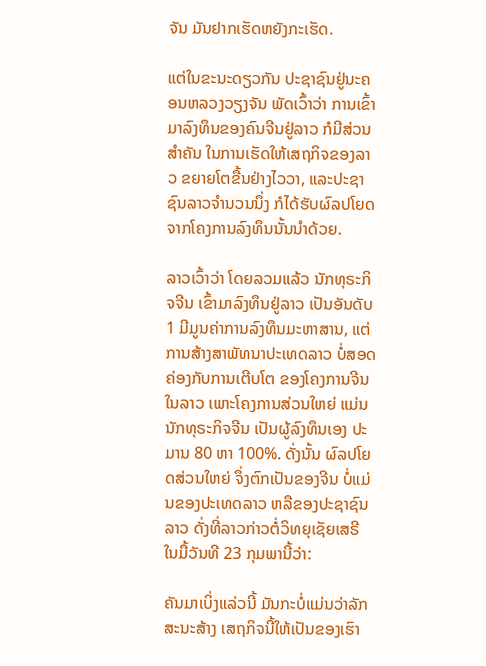ຈັນ ມັນຢາກເຮັດຫຍັງກະເຮັດ.

ແຕ່ໃນຂະນະດຽວກັນ ປະຊາຊົນຢູ່ນະຄອນຫລວງວຽງຈັນ ພັດເວົ້າວ່າ ການເຂົ້າມາລົງທຶນຂອງຄົນຈີນຢູ່ລາວ ກໍມີສ່ວນສໍາຄັນ ໃນການເຮັດໃຫ້ເສຖກິຈຂອງລາວ ຂຍາຍໂຕຂື້ນຢ່າງໄວວາ, ແລະປະຊາຊົນລາວຈໍານວນນຶ່ງ ກໍໄດ້ຮັບຜົລປໂຍດ ຈາກໂຄງການລົງທຶນນັ້ນນໍາດ້ວຍ.

ລາວເວົ້າວ່າ ໂດຍລວມແລ້ວ ນັກທຸຣະກິຈຈີນ ເຂົ້າມາລົງທຶນຢູ່ລາວ ເປັນອັນດັບ 1 ມີມູນຄ່າການລົງທຶນມະຫາສານ, ແຕ່ການສ້າງສາພັທນາປະເທດລາວ ບໍ່ສອດຄ່ອງກັບການເຕີບໂຕ ຂອງໂຄງການຈີນໃນລາວ ເພາະໂຄງການສ່ວນໃຫຍ່ ແມ່ນນັກທຸຣະກິຈຈີນ ເປັນຜູ້ລົງທຶນເອງ ປະມານ 80 ຫາ 100%. ດັ່ງນັ້ນ ຜົລປໂຍດສ່ວນໃຫຍ່ ຈຶ່ງຕົກເປັນຂອງຈີນ ບໍ່ແມ່ນຂອງປະເທດລາວ ຫລືຂອງປະຊາຊົນລາວ ດັ່ງທີ່ລາວກ່າວຕໍ່ວິທຍຸເຊັຍເສຣີ ໃນມື້ວັນທີ 23 ກຸມພານີ້ວ່າ:

ຄັນມາເບິ່ງແລ່ວນີ້ ມັນກະບໍ່ແມ່ນວ່າລັກສະນະສ້າງ ເສຖກິຈນີ້ໃຫ້ເປັນຂອງເຮົາ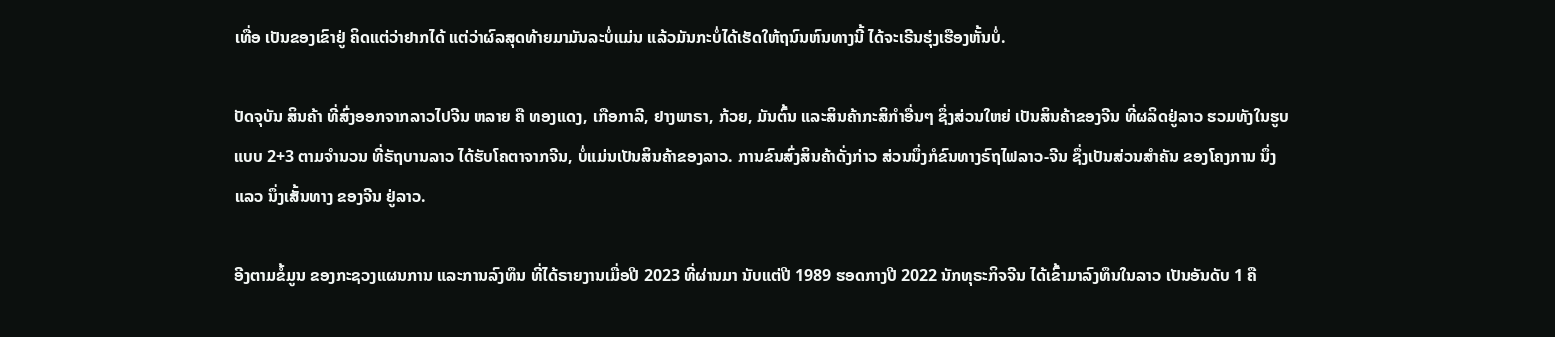ເທື່ອ ເປັນຂອງເຂົາຢູ່ ຄິດແຕ່ວ່າຢາກໄດ້ ແຕ່ວ່າຜົລສຸດທ້າຍມາມັນລະບໍ່ແມ່ນ ແລ້ວມັນກະບໍ່ໄດ້ເຮັດໃຫ້ຖນົນຫົນທາງນີ້ ໄດ້ຈະເຣີນຮຸ່ງເຮືອງຫັ້ນບໍ່.

ປັດຈຸບັນ ສິນຄ້າ ທີ່ສົ່ງອອກຈາກລາວໄປຈີນ ຫລາຍ ຄື ທອງແດງ, ເກືອກາລີ, ຢາງພາຣາ, ກ້ວຍ, ມັນຕົ້ນ ແລະສິນຄ້າກະສິກໍາອື່ນໆ ຊຶ່ງສ່ວນໃຫຍ່ ເປັນສິນຄ້າຂອງຈີນ ທີ່ຜລິດຢູ່ລາວ ຮວມທັງໃນຮູບແບບ 2+3 ຕາມຈໍານວນ ທີ່ຣັຖບານລາວ ໄດ້ຮັບໂຄຕາຈາກຈີນ, ບໍ່ແມ່ນເປັນສິນຄ້າຂອງລາວ. ການຂົນສົ່ງສິນຄ້າດັ່ງກ່າວ ສ່ວນນຶ່ງກໍຂົນທາງຣົຖໄຟລາວ-ຈີນ ຊຶ່ງເປັນສ່ວນສໍາຄັນ ຂອງໂຄງການ ນຶ່ງແລວ ນຶ່ງເສັ້ນທາງ ຂອງຈີນ ຢູ່ລາວ.

ອີງຕາມຂໍ້ມູນ ຂອງກະຊວງແຜນການ ແລະການລົງທຶນ ທີ່ໄດ້ຣາຍງານເມື່ອປີ 2023 ທີ່ຜ່ານມາ ນັບແຕ່ປີ 1989 ຮອດກາງປີ 2022 ນັກທຸຣະກິຈຈີນ ໄດ້ເຂົ້າມາລົງທຶນໃນລາວ ເປັນອັນດັບ 1 ຄື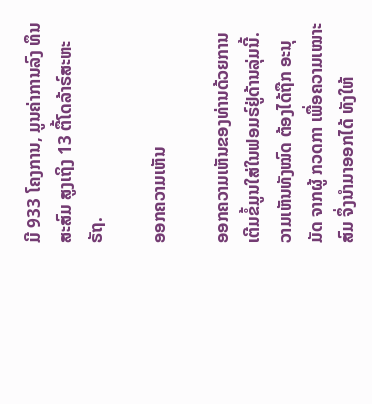ມີ 933 ໂຄງການ, ມູນຄ່າການລົງ ທຶນສະສົມ ສູງເຖິງ 13 ຕື້ໂດລ້າຣ໌ສະຫະຣັຖ.

ອອກຄວາມເຫັນ

ອອກຄວາມເຫັນຂອງທ່ານດ້ວຍການເຕີມຂໍ້ມູນໃສ່ໃນຟອມຣ໌ຢູ່ດ້ານລຸ່ມນີ້. ວາມເຫັນທັງໝົດ ຕ້ອງໄດ້ຖືກ ອະນຸມັດ ຈາກຜູ້ ກວດກາ ເພື່ອຄວາມເໝາະສົມ ຈຶ່ງນໍາມາອອກໄດ້ ທັງໃຫ້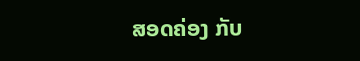ສອດຄ່ອງ ກັບ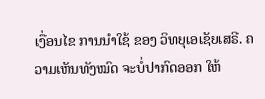ເງື່ອນໄຂ ການນຳໃຊ້ ຂອງ ວິທຍຸເອເຊັຍເສຣີ. ຄວາມເຫັນທັງໝົດ ຈະບໍ່ປາກົດອອກ ໃຫ້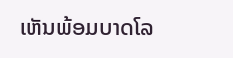ເຫັນພ້ອມບາດໂລ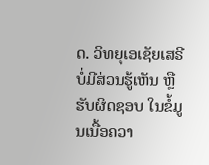ດ. ວິທຍຸເອເຊັຍເສຣີ ບໍ່ມີສ່ວນຮູ້ເຫັນ ຫຼືຮັບຜິດຊອບ ໃນຂໍ້ມູນເນື້ອຄວາ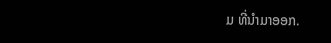ມ ທີ່ນໍາມາອອກ.